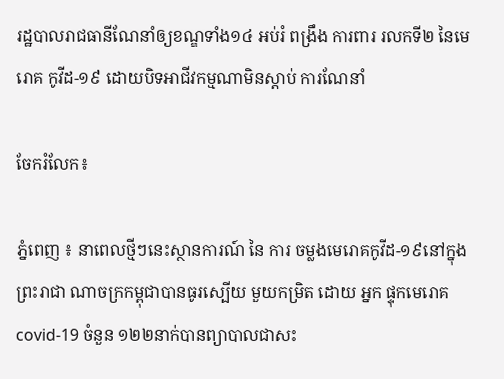រដ្ឋបាលរាជធានីណែនាំឲ្យខណ្ឌទាំង១៤ អប់រំ ពង្រឹង ការពារ រលកទី២ នៃមេរោគ កូវីដ-១៩ ដោយបិទអាជីវកម្មណាមិនស្តាប់ ការណែនាំ

ចែករំលែក៖

ភ្នំពេញ ៖ នាពេលថ្មីៗនេះស្ថានការណ៍ នៃ ការ ចម្លងមេរោគកូវីដ-១៩នៅក្នុង ព្រះរាជា ណាចក្រកម្ពុជាបានធូរស្បើយ មួយកម្រិត ដោយ អ្នក ផ្ទុកមេរោគcovid-19 ចំនួន ១២២នាក់បានព្យាបាលជាសះ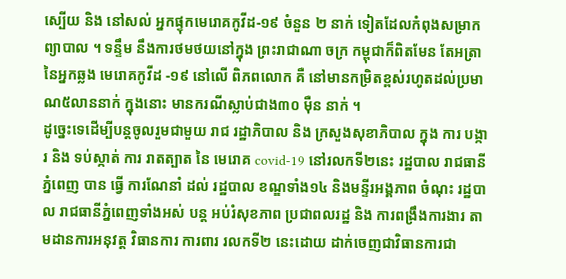ស្បើយ និង នៅសល់ អ្នកផ្ទុកមេរោគកូវីដ-១៩ ចំនួន ២ នាក់ ទៀតដែលកំពុងសម្រាកព្យាបាល ។ ទន្ទឹម នឹងការថមថយនៅក្នុង ព្រះរាជាណា ចក្រ កម្ពុជាក៏ពិតមែន តែអត្រានៃអ្នកឆ្លង មេរោគកូវីដ -១៩ នៅលើ ពិភពលោក គឺ នៅមានកម្រិតខ្ពស់រហូតដល់ប្រមាណ៥លាននាក់ ក្នុងនោះ មានករណីស្លាប់ជាង៣០ ម៉ឺន នាក់ ។
ដូច្នេះទេដើម្បីបន្តចូលរួមជាមួយ រាជ រដ្ឋាភិបាល និង ក្រសួងសុខាភិបាល ក្នុង ការ បង្ការ និង ទប់ស្កាត់ ការ រាតត្បាត នៃ មេរោគ covid-19 នៅរលកទី២នេះ រដ្ឋបាល រាជធានី ភ្នំពេញ បាន ធ្វើ ការណែនាំ ដល់ រដ្ឋបាល ខណ្ឌទាំង១៤ និងមន្ទីរអង្គភាព ចំណុះ រដ្ឋបាល រាជធានីភ្នំពេញទាំងអស់ បន្ត អប់រំសុខភាព ប្រជាពលរដ្ឋ និង ការពង្រឹងការងារ តាមដានការអនុវត្ត វិធានការ ការពារ រលកទី២ នេះដោយ ដាក់ចេញជាវិធានការជា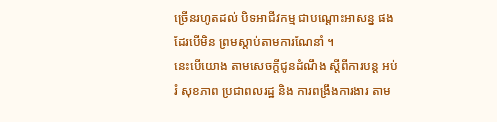ច្រើនរហូតដល់ បិទអាជីវកម្ម ជាបណ្ដោះអាសន្ន ផងដែរបើមិន ព្រមស្តាប់តាមការណែនាំ ។
នេះបើយោង តាមសេចក្តីជូនដំណឹង ស្ដីពីការបន្ត អប់រំ សុខភាព ប្រជាពលរដ្ឋ និង ការពង្រឹងការងារ តាម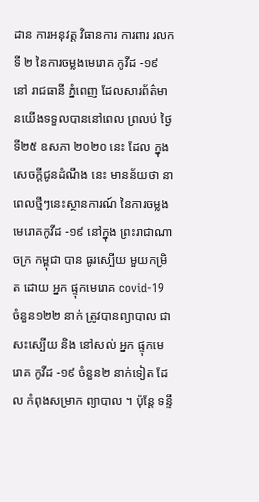ដាន ការអនុវត្ត វិធានការ ការពារ រលកទី ២ នៃការចម្លងមេរោគ កូវីដ -១៩ នៅ រាជធានី ភ្នំពេញ ដែលសារព័ត៌មានយើងទទួលបាននៅពេល ព្រលប់ ថ្ងៃទី២៥ ឧសភា ២០២០ នេះ ដែល ក្នុងសេចក្តីជូនដំណឹង នេះ មានន័យថា នាពេលថ្មីៗនេះស្ថានការណ៍ នៃការចម្លង មេរោគកូវីដ -១៩ នៅក្នុង ព្រះរាជាណាចក្រ កម្ពុជា បាន ធូរស្បើយ មួយកម្រិត ដោយ អ្នក ផ្ទុកមេរោគ covid-19 ចំនួន១២២ នាក់ ត្រូវបានព្យាបាល ជាសះស្បើយ និង នៅសល់ អ្នក ផ្ទុកមេរោគ កូវីដ -១៩ ចំនួន២ នាក់ទៀត ដែល កំពុងសម្រាក ព្យាបាល ។ ប៉ុន្តែ ទន្ទឹ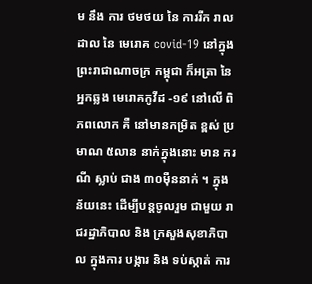ម នឹង ការ ថមថយ នៃ ការរីក រាលដាល នៃ មេរោគ covid-19 នៅក្នុងព្រះរាជាណាចក្រ កម្ពុជា ក៏អត្រា នៃ អ្នកឆ្លង មេរោគកូវីដ -១៩ នៅលើ ពិភពលោក គឺ នៅមានកម្រិត ខ្ពស់ ប្រមាណ ៥លាន នាក់ក្នុងនោះ មាន ករណី ស្លាប់ ជាង ៣០ម៉ឺននាក់ ។ ក្នុងន័យនេះ ដើម្បីបន្តចូលរួម ជាមួយ រាជរដ្ឋាភិបាល និង ក្រសួងសុខាភិបាល ក្នុងការ បង្ការ និង ទប់ស្កាត់ ការ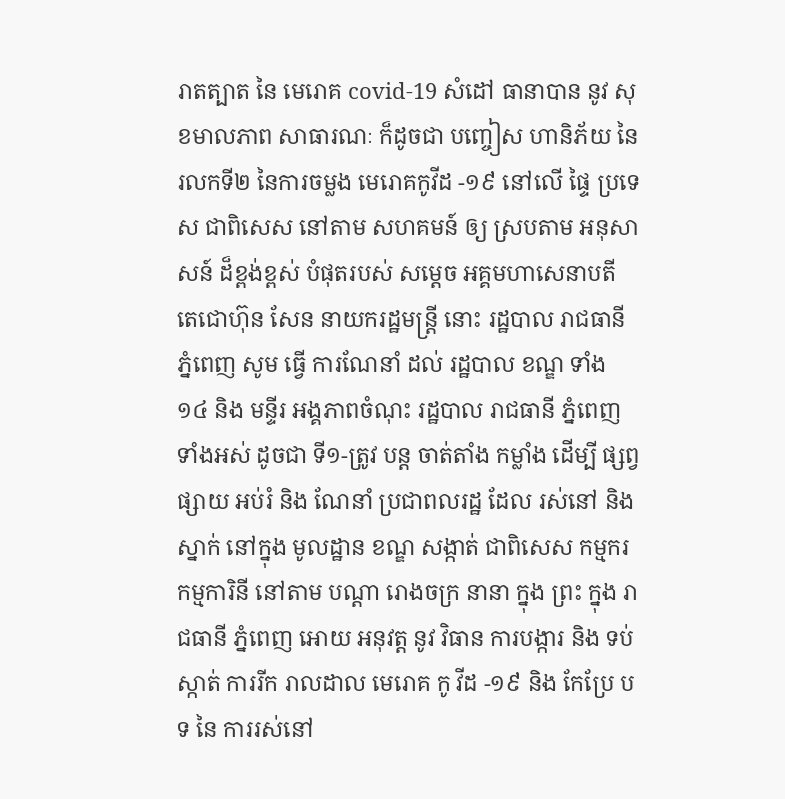រាតត្បាត នៃ មេរោគ covid-19 សំដៅ ធានាបាន នូវ សុខមាលភាព សាធារណៈ ក៏ដូចជា បញ្ចៀស ហានិភ័យ នៃ រលកទី២ នៃការចម្លង មេរោគកូវីដ -១៩ នៅលើ ផ្ទៃ ប្រទេស ជាពិសេស នៅតាម សហគមន៍ ឲ្យ ស្របតាម អនុសាសន៍ ដ៏ខ្ពង់ខ្ពស់ បំផុតរបស់ សម្ដេច អគ្គមហាសេនាបតី តេជោហ៊ុន សែន នាយករដ្ឋមន្ត្រី នោះ រដ្ឋបាល រាជធានី ភ្នំពេញ សូម ធ្វើ ការណែនាំ ដល់ រដ្ឋបាល ខណ្ឌ ទាំង ១៤ និង មន្ទីរ អង្គភាពចំណុះ រដ្ឋបាល រាជធានី ភ្នំពេញ ទាំងអស់ ដូចជា ទី១-ត្រូវ បន្ត ចាត់តាំង កម្លាំង ដើម្បី ផ្សព្វផ្សាយ អប់រំ និង ណែនាំ ប្រជាពលរដ្ឋ ដែល រស់នៅ និង ស្នាក់ នៅក្នុង មូលដ្ឋាន ខណ្ឌ សង្កាត់ ជាពិសេស កម្មករ កម្មការិនី នៅតាម បណ្ដា រោងចក្រ នានា ក្នុង ព្រះ ក្នុង រាជធានី ភ្នំពេញ អោយ អនុវត្ត នូវ វិធាន ការបង្ការ និង ទប់ស្កាត់ ការរីក រាលដាល មេរោគ កូ វីដ -១៩ និង កែប្រែ បទ នៃ ការរស់នៅ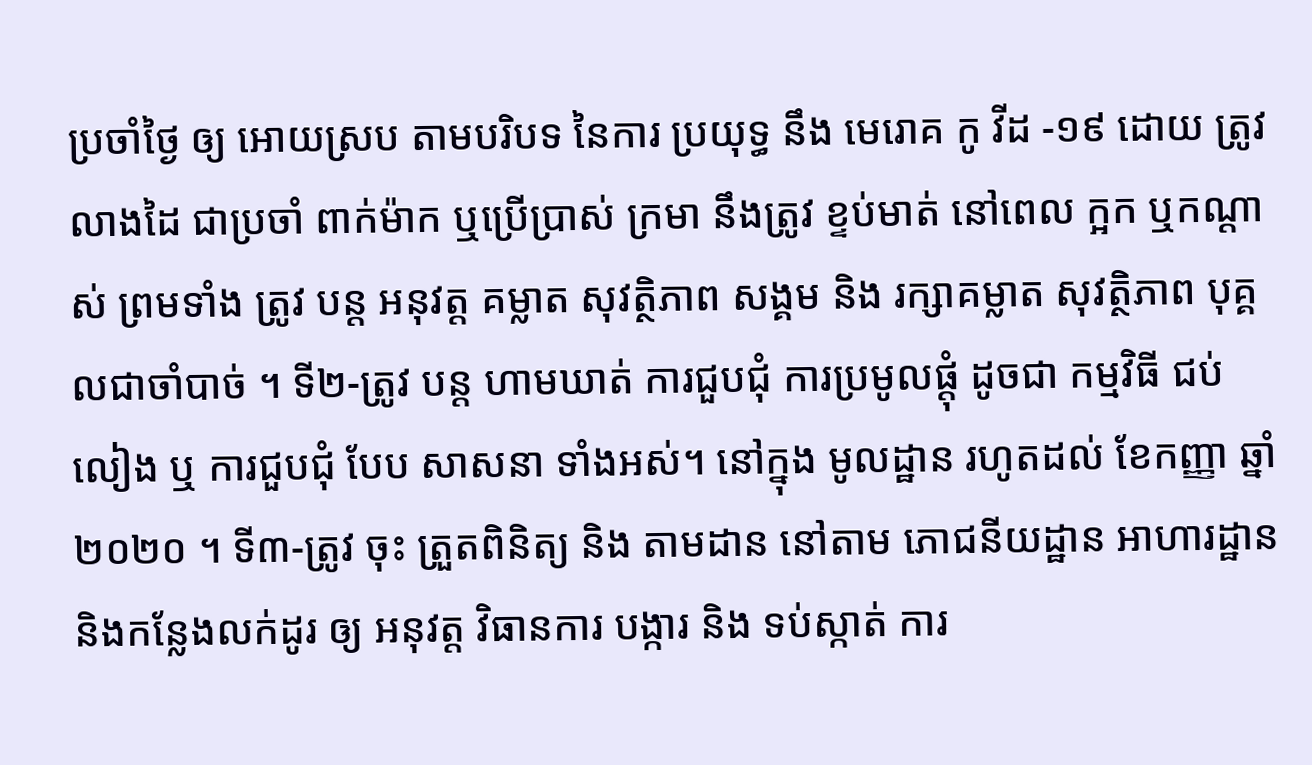ប្រចាំថ្ងៃ ឲ្យ អោយស្រប តាមបរិបទ នៃការ ប្រយុទ្ធ នឹង មេរោគ កូ វីដ -១៩ ដោយ ត្រូវ លាងដៃ ជាប្រចាំ ពាក់ម៉ាក ឬប្រើប្រាស់ ក្រមា នឹងត្រូវ ខ្ទប់មាត់ នៅពេល ក្អក ឬកណ្ដាស់ ព្រមទាំង ត្រូវ បន្ត អនុវត្ត គម្លាត សុវត្ថិភាព សង្គម និង រក្សាគម្លាត សុវត្ថិភាព បុគ្គលជាចាំបាច់ ។ ទី២-ត្រូវ បន្ត ហាមឃាត់ ការជួបជុំ ការប្រមូលផ្ដុំ ដូចជា កម្មវិធី ជប់លៀង ឬ ការជួបជុំ បែប សាសនា ទាំងអស់។ នៅក្នុង មូលដ្ឋាន រហូតដល់ ខែកញ្ញា ឆ្នាំ២០២០ ។ ទី៣-ត្រូវ ចុះ ត្រួតពិនិត្យ និង តាមដាន នៅតាម ភោជនីយដ្ឋាន អាហារដ្ឋាន និងកន្លែងលក់ដូរ ឲ្យ អនុវត្ត វិធានការ បង្ការ និង ទប់ស្កាត់ ការ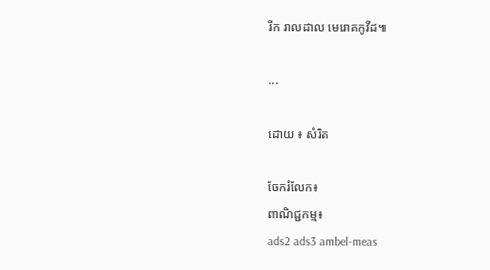រីក រាលដាល មេរោគកូវីដ៕

...

ដោយ ៖ សំរិត

ចែករំលែក៖
ពាណិជ្ជកម្ម៖
ads2 ads3 ambel-meas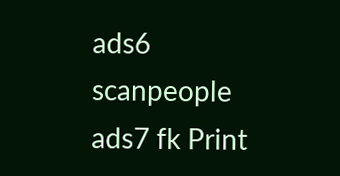ads6 scanpeople ads7 fk Print